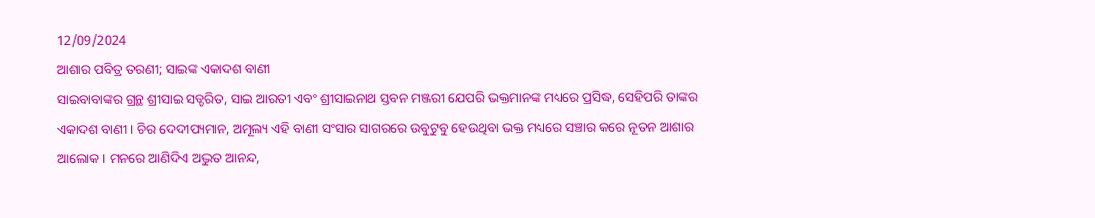12/09/2024
ଆଶାର ପବିତ୍ର ତରଣୀ; ସାଇଙ୍କ ଏକାଦଶ ବାଣୀ
ସାଇବାବାଙ୍କର ଗ୍ରନ୍ଥ ଶ୍ରୀସାଇ ସତ୍ଚରିତ, ସାଇ ଆରତୀ ଏବଂ ଶ୍ରୀସାଇନାଥ ସ୍ତବନ ମଞ୍ଜରୀ ଯେପରି ଭକ୍ତମାନଙ୍କ ମଧ୍ୟରେ ପ୍ରସିଦ୍ଧ, ସେହିପରି ତାଙ୍କର ଏକାଦଶ ବାଣୀ । ଚିର ଦେଦୀପ୍ୟମାନ, ଅମୂଲ୍ୟ ଏହି ବାଣୀ ସଂସାର ସାଗରରେ ଉବୁଟୁବୁ ହେଉଥିବା ଭକ୍ତ ମଧ୍ୟରେ ସଞ୍ଚାର କରେ ନୂତନ ଆଶାର ଆଲୋକ । ମନରେ ଆଣିଦିଏ ଅଦ୍ଭୁତ ଆନନ୍ଦ,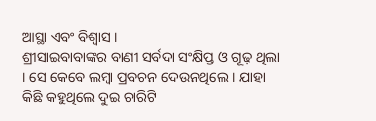ଆସ୍ଥା ଏବଂ ବିଶ୍ୱାସ ।
ଶ୍ରୀସାଇବାବାଙ୍କର ବାଣୀ ସର୍ବଦା ସଂକ୍ଷିପ୍ତ ଓ ଗୂଢ଼ ଥିଲା । ସେ କେବେ ଲମ୍ବା ପ୍ରବଚନ ଦେଉନଥିଲେ । ଯାହା କିଛି କହୁଥିଲେ ଦୁଇ ଚାରିଟି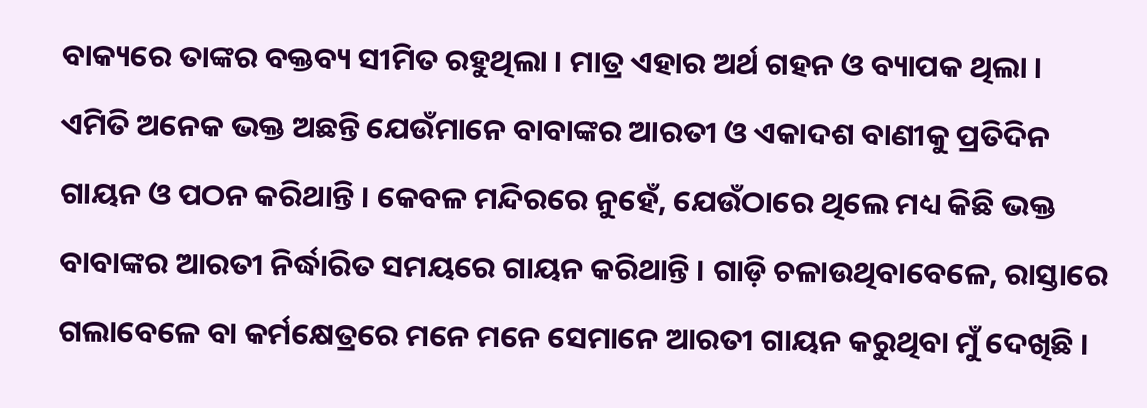ବାକ୍ୟରେ ତାଙ୍କର ବକ୍ତବ୍ୟ ସୀମିତ ରହୁଥିଲା । ମାତ୍ର ଏହାର ଅର୍ଥ ଗହନ ଓ ବ୍ୟାପକ ଥିଲା ।
ଏମିତି ଅନେକ ଭକ୍ତ ଅଛନ୍ତି ଯେଉଁମାନେ ବାବାଙ୍କର ଆରତୀ ଓ ଏକାଦଶ ବାଣୀକୁ ପ୍ରତିଦିନ ଗାୟନ ଓ ପଠନ କରିଥାନ୍ତି । କେବଳ ମନ୍ଦିରରେ ନୁହେଁ, ଯେଉଁଠାରେ ଥିଲେ ମଧ୍ୟ କିଛି ଭକ୍ତ ବାବାଙ୍କର ଆରତୀ ନିର୍ଦ୍ଧାରିତ ସମୟରେ ଗାୟନ କରିଥାନ୍ତି । ଗାଡ଼ି ଚଳାଉଥିବାବେଳେ, ରାସ୍ତାରେ ଗଲାବେଳେ ବା କର୍ମକ୍ଷେତ୍ରରେ ମନେ ମନେ ସେମାନେ ଆରତୀ ଗାୟନ କରୁଥିବା ମୁଁ ଦେଖିଛି ।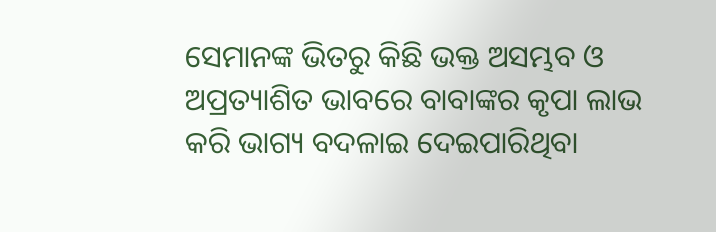ସେମାନଙ୍କ ଭିତରୁ କିଛି ଭକ୍ତ ଅସମ୍ଭବ ଓ ଅପ୍ରତ୍ୟାଶିତ ଭାବରେ ବାବାଙ୍କର କୃପା ଲାଭ କରି ଭାଗ୍ୟ ବଦଳାଇ ଦେଇପାରିଥିବା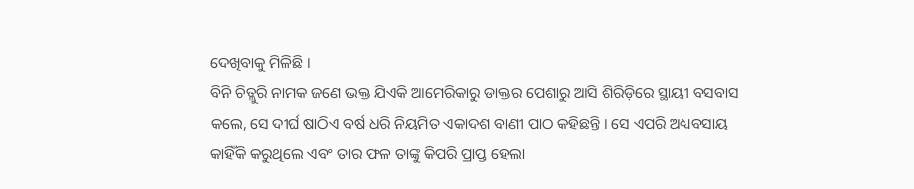ଦେଖିବାକୁ ମିଳିଛି ।
ବିନି ଚିତ୍ଲୁରି ନାମକ ଜଣେ ଭକ୍ତ ଯିଏକି ଆମେରିକାରୁ ଡାକ୍ତର ପେଶାରୁ ଆସି ଶିରିଡ଼ିରେ ସ୍ଥାୟୀ ବସବାସ କଲେ, ସେ ଦୀର୍ଘ ଷାଠିଏ ବର୍ଷ ଧରି ନିୟମିତ ଏକାଦଶ ବାଣୀ ପାଠ କହିଛନ୍ତି । ସେ ଏପରି ଅଧ୍ୟବସାୟ କାହିଁକି କରୁଥିଲେ ଏବଂ ତାର ଫଳ ତାଙ୍କୁ କିପରି ପ୍ରାପ୍ତ ହେଲା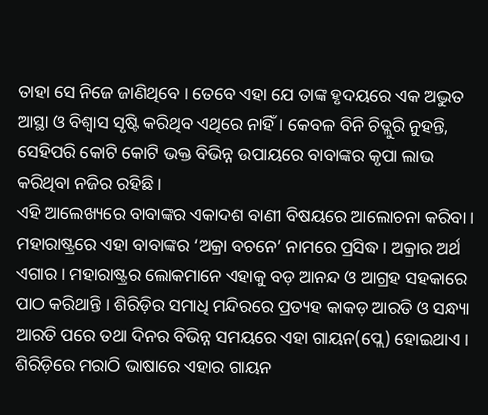ତାହା ସେ ନିଜେ ଜାଣିଥିବେ । ତେବେ ଏହା ଯେ ତାଙ୍କ ହୃଦୟରେ ଏକ ଅଦ୍ଭୁତ ଆସ୍ଥା ଓ ବିଶ୍ୱାସ ସୃଷ୍ଟି କରିଥିବ ଏଥିରେ ନାହିଁ । କେବଳ ବିନି ଚିତ୍ଲୁରି ନୁହନ୍ତି, ସେହିପରି କୋଟି କୋଟି ଭକ୍ତ ବିଭିନ୍ନ ଉପାୟରେ ବାବାଙ୍କର କୃପା ଲାଭ କରିଥିବା ନଜିର ରହିଛି ।
ଏହି ଆଲେଖ୍ୟରେ ବାବାଙ୍କର ଏକାଦଶ ବାଣୀ ବିଷୟରେ ଆଲୋଚନା କରିବା । ମହାରାଷ୍ଟ୍ରରେ ଏହା ବାବାଙ୍କର ‘ଅକ୍ରା ବଚନେ’ ନାମରେ ପ୍ରସିଦ୍ଧ । ଅକ୍ରାର ଅର୍ଥ ଏଗାର । ମହାରାଷ୍ଟ୍ରର ଲୋକମାନେ ଏହାକୁ ବଡ଼ ଆନନ୍ଦ ଓ ଆଗ୍ରହ ସହକାରେ ପାଠ କରିଥାନ୍ତି । ଶିରିଡ଼ିର ସମାଧି ମନ୍ଦିରରେ ପ୍ରତ୍ୟହ କାକଡ଼ ଆରତି ଓ ସନ୍ଧ୍ୟା ଆରତି ପରେ ତଥା ଦିନର ବିଭିନ୍ନ ସମୟରେ ଏହା ଗାୟନ(ପ୍ଲେ) ହୋଇଥାଏ । ଶିରିଡ଼ିରେ ମରାଠି ଭାଷାରେ ଏହାର ଗାୟନ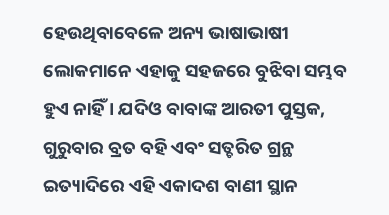ହେଉଥିବାବେଳେ ଅନ୍ୟ ଭାଷାଭାଷୀ ଲୋକମାନେ ଏହାକୁ ସହଜରେ ବୁଝିବା ସମ୍ଭବ ହୁଏ ନାହିଁ । ଯଦିଓ ବାବାଙ୍କ ଆରତୀ ପୁସ୍ତକ, ଗୁରୁବାର ବ୍ରତ ବହି ଏବଂ ସତ୍ଚରିତ ଗ୍ରନ୍ଥ ଇତ୍ୟାଦିରେ ଏହି ଏକାଦଶ ବାଣୀ ସ୍ଥାନ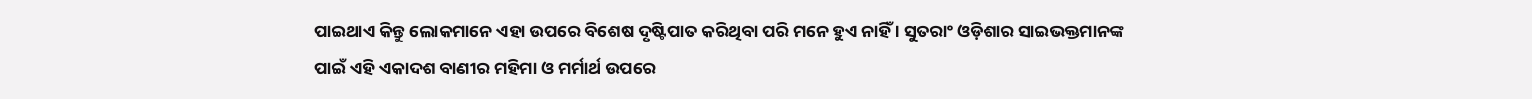ପାଇଥାଏ କିନ୍ତୁ ଲୋକମାନେ ଏହା ଉପରେ ବିଶେଷ ଦୃଷ୍ଟିପାତ କରିଥିବା ପରି ମନେ ହୁଏ ନାହିଁ । ସୁତରାଂ ଓଡ଼ିଶାର ସାଇଭକ୍ତମାନଙ୍କ ପାଇଁ ଏହି ଏକାଦଶ ବାଣୀର ମହିମା ଓ ମର୍ମାର୍ଥ ଉପରେ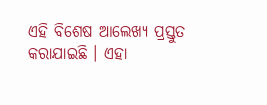ଏହି ବିଶେଷ ଆଲେଖ୍ୟ ପ୍ରସ୍ତୁତ କରାଯାଇଛି । ଏହା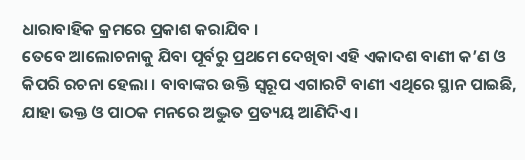ଧାରାବାହିକ କ୍ରମରେ ପ୍ରକାଶ କରାଯିବ ।
ତେବେ ଆଲୋଚନାକୁ ଯିବା ପୂର୍ବରୁ ପ୍ରଥମେ ଦେଖିବା ଏହି ଏକାଦଶ ବାଣୀ କ’ଣ ଓ କିପରି ରଚନା ହେଲା । ବାବାଙ୍କର ଉକ୍ତି ସ୍ୱରୂପ ଏଗାରଟି ବାଣୀ ଏଥିରେ ସ୍ଥାନ ପାଇଛି, ଯାହା ଭକ୍ତ ଓ ପାଠକ ମନରେ ଅଦ୍ଭୁତ ପ୍ରତ୍ୟୟ ଆଣିଦିଏ ।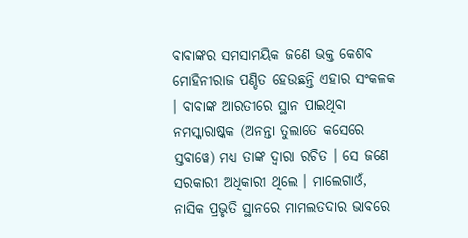ବାବାଙ୍କର ସମସାମୟିକ ଜଣେ ଭକ୍ତ କେଶବ ମୋହିନୀରାଜ ପଣ୍ଡିତ ହେଉଛନ୍ତି ଏହାର ସଂକଳକ । ବାବାଙ୍କ ଆରତୀରେ ସ୍ଥାନ ପାଇଥିବା ନମସ୍କାରାଷ୍କକ (ଅନନ୍ତା ତୁଲାତେ କସେରେ ସ୍ତବାୱେ) ମଧ୍ୟ ତାଙ୍କ ଦ୍ୱାରା ରଚିତ । ସେ ଜଣେ ସରକାରୀ ଅଧିକାରୀ ଥିଲେ । ମାଲେଗାଓଁ, ନାସିକ ପ୍ରଭୃତି ସ୍ଥାନରେ ମାମଲତଦାର ଭାବରେ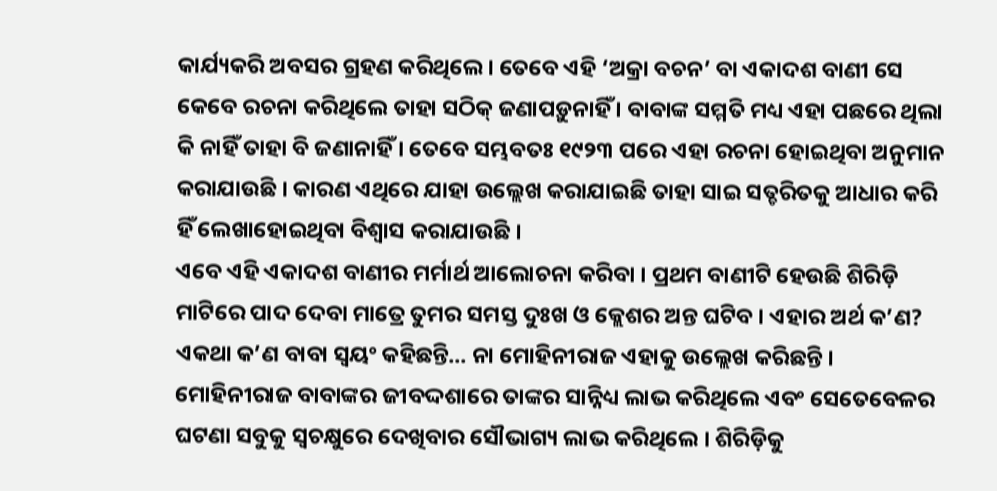କାର୍ଯ୍ୟକରି ଅବସର ଗ୍ରହଣ କରିଥିଲେ । ତେବେ ଏହି ‘ଅକ୍ରା ବଚନ’ ବା ଏକାଦଶ ବାଣୀ ସେ କେବେ ରଚନା କରିଥିଲେ ତାହା ସଠିକ୍ ଜଣାପଡ଼ୁନାହିଁ । ବାବାଙ୍କ ସମ୍ମତି ମଧ୍ୟ ଏହା ପଛରେ ଥିଲା କି ନାହିଁ ତାହା ବି ଜଣାନାହିଁ । ତେବେ ସମ୍ଭବତଃ ୧୯୨୩ ପରେ ଏହା ରଚନା ହୋଇଥିବା ଅନୁମାନ କରାଯାଉଛି । କାରଣ ଏଥିରେ ଯାହା ଉଲ୍ଲେଖ କରାଯାଇଛି ତାହା ସାଇ ସତ୍ଚରିତକୁ ଆଧାର କରି ହିଁ ଲେଖାହୋଇଥିବା ବିଶ୍ୱାସ କରାଯାଉଛି ।
ଏବେ ଏହି ଏକାଦଶ ବାଣୀର ମର୍ମାର୍ଥ ଆଲୋଚନା କରିବା । ପ୍ରଥମ ବାଣୀଟି ହେଉଛି ଶିରିଡ଼ି ମାଟିରେ ପାଦ ଦେବା ମାତ୍ରେ ତୁମର ସମସ୍ତ ଦୁଃଖ ଓ କ୍ଲେଶର ଅନ୍ତ ଘଟିବ । ଏହାର ଅର୍ଥ କ’ଣ? ଏକଥା କ’ଣ ବାବା ସ୍ୱୟଂ କହିଛନ୍ତି... ନା ମୋହିନୀରାଜ ଏହାକୁ ଉଲ୍ଲେଖ କରିଛନ୍ତି । ମୋହିନୀରାଜ ବାବାଙ୍କର ଜୀବଦ୍ଦଶାରେ ତାଙ୍କର ସାନ୍ନିଧ୍ୟ ଲାଭ କରିଥିଲେ ଏବଂ ସେତେବେଳର ଘଟଣା ସବୁକୁ ସ୍ୱଚକ୍ଷୁରେ ଦେଖିବାର ସୌଭାଗ୍ୟ ଲାଭ କରିଥିଲେ । ଶିରିଡ଼ିକୁ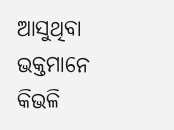ଆସୁଥିବା ଭକ୍ତମାନେ କିଭଳି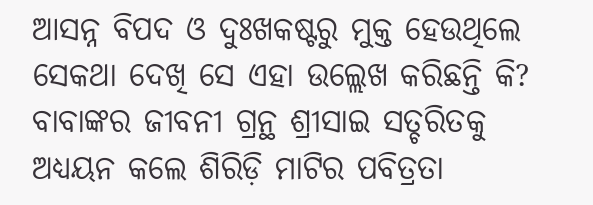ଆସନ୍ନ ବିପଦ ଓ ଦୁଃଖକଷ୍ଟରୁ ମୁକ୍ତ ହେଉଥିଲେ ସେକଥା ଦେଖି ସେ ଏହା ଉଲ୍ଲେଖ କରିଛନ୍ତି କି? ବାବାଙ୍କର ଜୀବନୀ ଗ୍ରନ୍ଥ ଶ୍ରୀସାଇ ସତ୍ଚରିତକୁ ଅଧ୍ୟୟନ କଲେ ଶିରିଡ଼ି ମାଟିର ପବିତ୍ରତା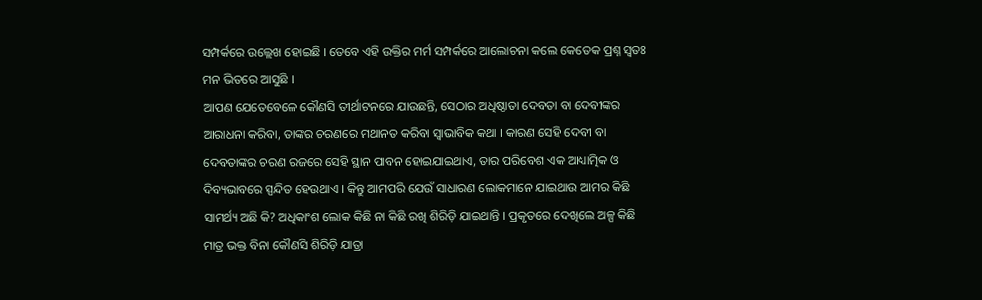ସମ୍ପର୍କରେ ଉଲ୍ଲେଖ ହୋଇଛି । ତେବେ ଏହି ଉକ୍ତିର ମର୍ମ ସମ୍ପର୍କରେ ଆଲୋଚନା କଲେ କେତେକ ପ୍ରଶ୍ନ ସ୍ୱତଃ ମନ ଭିତରେ ଆସୁଛି ।
ଆପଣ ଯେତେବେଳେ କୌଣସି ତୀର୍ଥାଟନରେ ଯାଉଛନ୍ତି, ସେଠାର ଅଧିଷ୍ଠାତା ଦେବତା ବା ଦେବୀଙ୍କର ଆରାଧନା କରିବା, ତାଙ୍କର ଚରଣରେ ମଥାନତ କରିବା ସ୍ୱାଭାବିକ କଥା । କାରଣ ସେହି ଦେବୀ ବା ଦେବତାଙ୍କର ଚରଣ ରଜରେ ସେହି ସ୍ଥାନ ପାବନ ହୋଇଯାଇଥାଏ, ତାର ପରିବେଶ ଏକ ଆଧ୍ୟାତ୍ମିକ ଓ ଦିବ୍ୟଭାବରେ ସ୍ପନ୍ଦିତ ହେଉଥାଏ । କିନ୍ତୁ ଆମପରି ଯେଉଁ ସାଧାରଣ ଲୋକମାନେ ଯାଇଥାଉ ଆମର କିଛି ସାମର୍ଥ୍ୟ ଅଛି କି? ଅଧିକାଂଶ ଲୋକ କିଛି ନା କିଛି ରଖି ଶିରିଡ଼ି ଯାଇଥାନ୍ତି । ପ୍ରକୃତରେ ଦେଖିଲେ ଅଳ୍ପ କିଛି ମାତ୍ର ଭକ୍ତ ବିନା କୌଣସି ଶିରିଡ଼ି ଯାତ୍ରା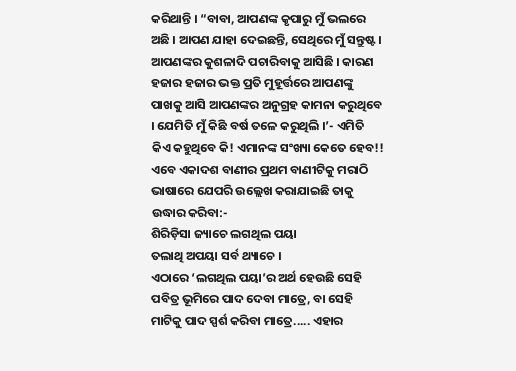କରିଥାନ୍ତି । “ବାବା, ଆପଣଙ୍କ କୃପାରୁ ମୁଁ ଭଲରେ ଅଛି । ଆପଣ ଯାହା ଦେଇଛନ୍ତି, ସେଥିରେ ମୁଁ ସନ୍ତୁଷ୍ଟ । ଆପଣଙ୍କର କୁଶଳାଦି ପଚାରିବାକୁ ଆସିଛି । କାରଣ ହଜାର ହଜାର ଭକ୍ତ ପ୍ରତି ମୁହୂର୍ତ୍ତରେ ଆପଣଙ୍କୁ ପାଖକୁ ଆସି ଆପଣଙ୍କର ଅନୁଗ୍ରହ କାମନା କରୁଥିବେ । ଯେମିତି ମୁଁ କିଛି ବର୍ଷ ତଳେ କରୁଥିଲି ।’- ଏମିତି କିଏ କହୁଥିବେ କି! ଏମାନଙ୍କ ସଂଖ୍ୟା କେତେ ହେବ!!
ଏବେ ଏକାଦଶ ବାଣୀର ପ୍ରଥମ ବାଣୀଟିକୁ ମରାଠି ଭାଷାରେ ଯେପରି ଉଲ୍ଲେଖ କରାଯାଇଛି ତାକୁ ଉଦ୍ଧାର କରିବା:-
ଶିରିଡ଼ିସା ଜ୍ୟାଚେ ଲଗଥିଲ ପୟା
ତଲାଥି ଅପୟା ସର୍ବ ଥ୍ୟାଚେ ।
ଏଠାରେ ‘ଲଗଥିଲ ପୟା’ର ଅର୍ଥ ହେଉଛି ସେହି ପବିତ୍ର ଭୂମିରେ ପାଦ ଦେବା ମାତ୍ରେ, ବା ସେହି ମାଟିକୁ ପାଦ ସ୍ପର୍ଶ କରିବା ମାତ୍ରେ..... ଏହାର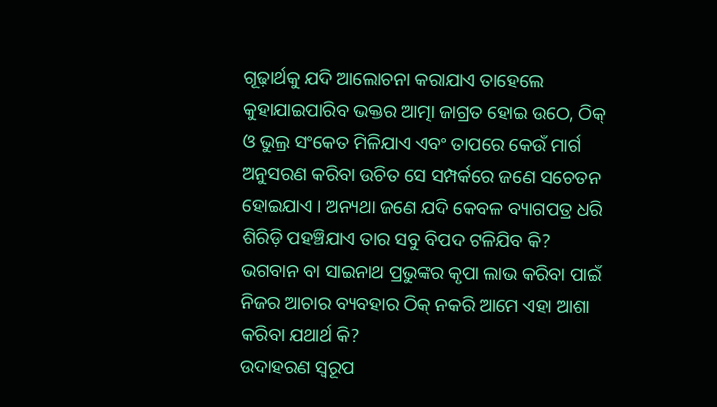ଗୂଢ଼ାର୍ଥକୁ ଯଦି ଆଲୋଚନା କରାଯାଏ ତାହେଲେ କୁହାଯାଇପାରିବ ଭକ୍ତର ଆତ୍ମା ଜାଗ୍ରତ ହୋଇ ଉଠେ, ଠିକ୍ ଓ ଭୁଲ୍ର ସଂକେତ ମିଳିଯାଏ ଏବଂ ତାପରେ କେଉଁ ମାର୍ଗ ଅନୁସରଣ କରିବା ଉଚିତ ସେ ସମ୍ପର୍କରେ ଜଣେ ସଚେତନ ହୋଇଯାଏ । ଅନ୍ୟଥା ଜଣେ ଯଦି କେବଳ ବ୍ୟାଗପତ୍ର ଧରି ଶିରିଡ଼ି ପହଞ୍ଚିଯାଏ ତାର ସବୁ ବିପଦ ଟଳିଯିବ କି? ଭଗବାନ ବା ସାଇନାଥ ପ୍ରଭୁଙ୍କର କୃପା ଲାଭ କରିବା ପାଇଁ ନିଜର ଆଚାର ବ୍ୟବହାର ଠିକ୍ ନକରି ଆମେ ଏହା ଆଶା କରିବା ଯଥାର୍ଥ କି?
ଉଦାହରଣ ସ୍ୱରୂପ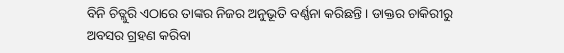ବିନି ଚିତ୍ଲୁରି ଏଠାରେ ତାଙ୍କର ନିଜର ଅନୁଭୂତି ବର୍ଣ୍ଣନା କରିଛନ୍ତି । ଡାକ୍ତର ଚାକିରୀରୁ ଅବସର ଗ୍ରହଣ କରିବା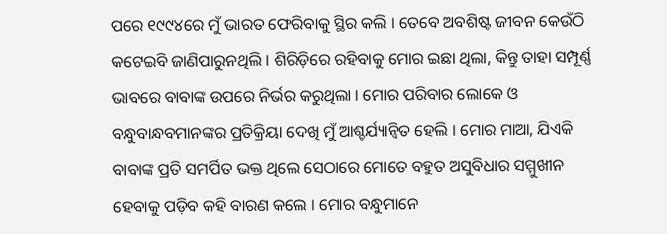ପରେ ୧୯୯୪ରେ ମୁଁ ଭାରତ ଫେରିବାକୁ ସ୍ଥିର କଲି । ତେବେ ଅବଶିଷ୍ଟ ଜୀବନ କେଉଁଠି କଟେଇବି ଜାଣିପାରୁନଥିଲି । ଶିରିଡ଼ିରେ ରହିବାକୁ ମୋର ଇଛା ଥିଲା, କିନ୍ତୁ ତାହା ସମ୍ପୂର୍ଣ୍ଣ ଭାବରେ ବାବାଙ୍କ ଉପରେ ନିର୍ଭର କରୁଥିଲା । ମୋର ପରିବାର ଲୋକେ ଓ ବନ୍ଧୁବାନ୍ଧବମାନଙ୍କର ପ୍ରତିକ୍ରିୟା ଦେଖି ମୁଁ ଆଶ୍ଚର୍ଯ୍ୟାନ୍ୱିତ ହେଲି । ମୋର ମାଆ, ଯିଏକି ବାବାଙ୍କ ପ୍ରତି ସମର୍ପିତ ଭକ୍ତ ଥିଲେ ସେଠାରେ ମୋତେ ବହୁତ ଅସୁବିଧାର ସମ୍ମୁଖୀନ ହେବାକୁ ପଡ଼ିବ କହି ବାରଣ କଲେ । ମୋର ବନ୍ଧୁମାନେ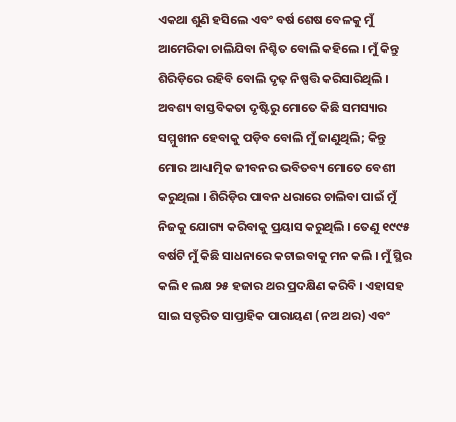ଏକଥା ଶୁଣି ହସିଲେ ଏବଂ ବର୍ଷ ଶେଷ ବେଳକୁ ମୁଁ ଆମେରିକା ଚାଲିଯିବା ନିଶ୍ଚିତ ବୋଲି କହିଲେ । ମୁଁ କିନ୍ତୁ ଶିରିଡ଼ିରେ ରହିବି ବୋଲି ଦୃଢ଼ ନିଷ୍ପତ୍ତି କରିସାରିଥିଲି । ଅବଶ୍ୟ ବାସ୍ତବିକତା ଦୃଷ୍ଟିରୁ ମୋତେ କିଛି ସମସ୍ୟାର ସମ୍ମୁଖୀନ ହେବାକୁ ପଡ଼ିବ ବୋଲି ମୁଁ ଜାଣୁଥିଲି; କିନ୍ତୁ ମୋର ଆଧ୍ୟାତ୍ମିକ ଜୀବନର ଭବିତବ୍ୟ ମୋତେ ବେଶୀ କରୁଥିଲା । ଶିରିଡ଼ିର ପାବନ ଧରାରେ ଚାଲିବା ପାଇଁ ମୁଁ ନିଜକୁ ଯୋଗ୍ୟ କରିବାକୁ ପ୍ରୟାସ କରୁଥିଲି । ତେଣୁ ୧୯୯୫ ବର୍ଷଟି ମୁଁ କିଛି ସାଧନାରେ କଟାଇବାକୁ ମନ କଲି । ମୁଁ ସ୍ଥିର କଲି ୧ ଲକ୍ଷ ୨୫ ହଜାର ଥର ପ୍ରଦକ୍ଷିଣ କରିବି । ଏହାସହ ସାଇ ସତ୍ଚରିତ ସାପ୍ତାହିକ ପାରାୟଣ (ନଅ ଥର) ଏବଂ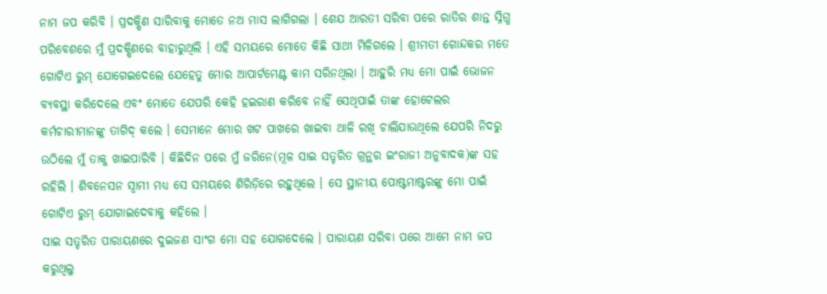ନାମ ଜପ କରିବି । ପ୍ରଦକ୍ଷିଣ ସାରିବାକୁ ମୋତେ ନଅ ମାସ ଲାଗିଗଲା । ଶେଯ ଆରତୀ ସରିବା ପରେ ରାତିର ଶାନ୍ତ ସ୍ନିଗ୍ଧ ପରିବେଶରେ ମୁଁ ପ୍ରଦକ୍ଷିଣରେ ବାହାରୁଥିଲି । ଏହି ସମୟରେ ମୋତେ କିଛି ସାଥୀ ମିଳିଗଲେ । ଶ୍ରୀମତୀ ଗୋନ୍ଦକର ମତେ ଗୋଟିଏ ରୁମ୍ ଯୋଗେଇଦେଲେ ଯେହେତୁ ମୋର ଆପାର୍ଟମେଣ୍ଟ କାମ ସରିନଥିଲା । ଆହୁରି ମଧ୍ୟ ମୋ ପାଇଁ ଭୋଜନ ବ୍ୟବସ୍ଥା କରିଦେଲେ ଏବଂ ମୋତେ ଯେପରି କେହି ହଇରାଣ କରିବେ ନାହିଁ ସେଥିପାଇଁ ତାଙ୍କ ହୋଟେଲର କର୍ମଚାରୀମାନଙ୍କୁ ତାଗିଦ୍ କଲେ । ସେମାନେ ମୋର ଖଟ ପାଖରେ ଖାଇବା ଥାଳି ରଖି ଚାଲିଯାଉଥିଲେ ଯେପରି ନିଦରୁ ଉଠିଲେ ମୁଁ ତାକୁ ଖାଇପାରିବି । କିଛିଦିନ ପରେ ମୁଁ ଜରିନେ(ମୂଳ ସାଇ ସତ୍ଚରିତ ଗ୍ରନ୍ଥର ଇଂରାଜୀ ଅନୁବାଦକ)ଙ୍କ ସହ ରହିଲି । ଶିବନେସନ ସ୍ୱାମୀ ମଧ୍ୟ ସେ ସମୟରେ ଶିରିଡ଼ିରେ ରହୁଥିଲେ । ସେ ସ୍ଥାନୀୟ ପୋଷ୍ଟମାଷ୍ଟରଙ୍କୁ ମୋ ପାଇଁ ଗୋଟିଏ ରୁମ୍ ଯୋଗାଇଦେବାକୁ କହିଲେ ।
ସାଇ ସତ୍ଚରିତ ପାରାୟଣରେ ଦୁଇଜଣ ସାଂଗ ମୋ ସହ ଯୋଗଦେଲେ । ପାରାୟଣ ସରିବା ପରେ ଆମେ ନାମ ଜପ କରୁଥିଲୁ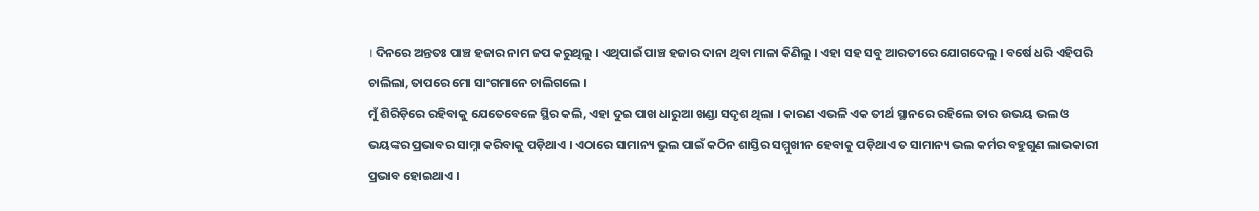। ଦିନରେ ଅନ୍ତତଃ ପାଞ୍ଚ ହଜାର ନାମ ଜପ କରୁଥିଲୁ । ଏଥିପାଇଁ ପାଞ୍ଚ ହଜାର ଦାନା ଥିବା ମାଳା କିଣିଲୁ । ଏହା ସହ ସବୁ ଆରତୀରେ ଯୋଗଦେଲୁ । ବର୍ଷେ ଧରି ଏହିପରି ଚାଲିଲା, ତାପରେ ମୋ ସାଂଗମାନେ ଚାଲିଗଲେ ।
ମୁଁ ଶିରିଡ଼ିରେ ରହିବାକୁ ଯେତେବେଳେ ସ୍ଥିର କଲି, ଏହା ଦୁଇ ପାଖ ଧାରୁଆ ଖଣ୍ଡା ସଦୃଶ ଥିଲା । କାରଣ ଏଭଳି ଏକ ତୀର୍ଥ ସ୍ଥାନରେ ରହିଲେ ତାର ଉଭୟ ଭଲ ଓ ଭୟଙ୍କର ପ୍ରଭାବର ସାମ୍ନା କରିବାକୁ ପଡ଼ିଥାଏ । ଏଠାରେ ସାମାନ୍ୟ ଭୁଲ ପାଇଁ କଠିନ ଶାସ୍ତିର ସମ୍ମୁଖୀନ ହେବାକୁ ପଡ଼ିଥାଏ ତ ସାମାନ୍ୟ ଭଲ କର୍ମର ବହୁଗୁଣ ଲାଭକାରୀ ପ୍ରଭାବ ହୋଇଥାଏ ।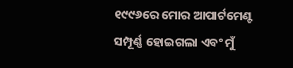୧୯୯୬ରେ ମୋର ଆପାର୍ଟମେଣ୍ଟ ସମ୍ପୂର୍ଣ୍ଣ ହୋଇଗଲା ଏବଂ ମୁଁ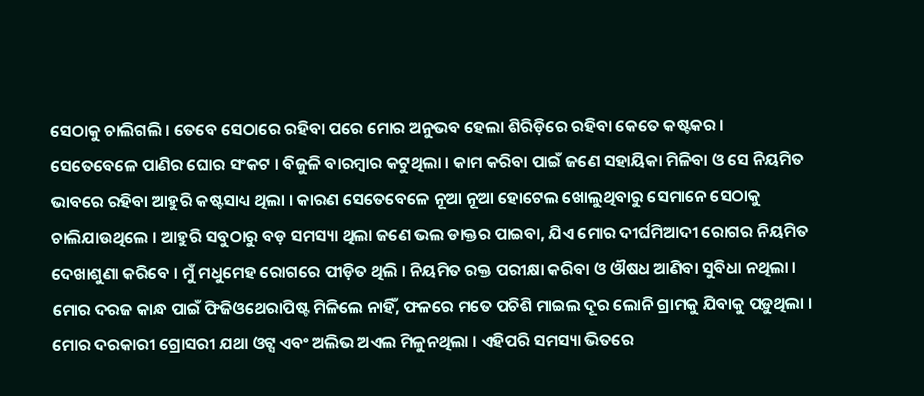ସେଠାକୁ ଚାଲିଗଲି । ତେବେ ସେଠାରେ ରହିବା ପରେ ମୋର ଅନୁଭବ ହେଲା ଶିରିଡ଼ିରେ ରହିବା କେତେ କଷ୍ଟକର । ସେତେବେଳେ ପାଣିର ଘୋର ସଂକଟ । ବିଜୁଳି ବାରମ୍ବାର କଟୁଥିଲା । କାମ କରିବା ପାଇଁ ଜଣେ ସହାୟିକା ମିଳିବା ଓ ସେ ନିୟମିତ ଭାବରେ ରହିବା ଆହୁରି କଷ୍ଟସାଧ୍ୟ ଥିଲା । କାରଣ ସେତେବେଳେ ନୂଆ ନୂଆ ହୋଟେଲ ଖୋଲୁଥିବାରୁ ସେମାନେ ସେଠାକୁ ଚାଲିଯାଉଥିଲେ । ଆହୁରି ସବୁଠାରୁ ବଡ଼ ସମସ୍ୟା ଥିଲା ଜଣେ ଭଲ ଡାକ୍ତର ପାଇବା, ଯିଏ ମୋର ଦୀର୍ଘମିଆଦୀ ରୋଗର ନିୟମିତ ଦେଖାଶୁଣା କରିବେ । ମୁଁ ମଧୁମେହ ରୋଗରେ ପୀଡ଼ିତ ଥିଲି । ନିୟମିତ ରକ୍ତ ପରୀକ୍ଷା କରିବା ଓ ଔଷଧ ଆଣିବା ସୁବିଧା ନଥିଲା । ମୋର ଦରଜ କାନ୍ଧ ପାଇଁ ଫିଜିଓଥେରାପିଷ୍ଟ ମିଳିଲେ ନାହିଁ, ଫଳରେ ମତେ ପଚିଶି ମାଇଲ ଦୂର ଲୋନି ଗ୍ରାମକୁ ଯିବାକୁ ପଡ଼ୁଥିଲା । ମୋର ଦରକାରୀ ଗ୍ରୋସରୀ ଯଥା ଓଟ୍ସ ଏବଂ ଅଲିଭ ଅଏଲ ମିଳୁନଥିଲା । ଏହିପରି ସମସ୍ୟା ଭିତରେ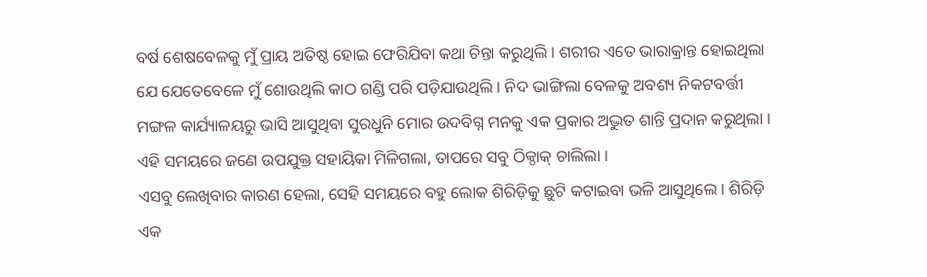ବର୍ଷ ଶେଷବେଳକୁ ମୁଁ ପ୍ରାୟ ଅତିଷ୍ଠ ହୋଇ ଫେରିଯିବା କଥା ଚିନ୍ତା କରୁଥିଲି । ଶରୀର ଏତେ ଭାରାକ୍ରାନ୍ତ ହୋଇଥିଲା ଯେ ଯେତେବେଳେ ମୁଁ ଶୋଉଥିଲି କାଠ ଗଣ୍ଡି ପରି ପଡ଼ିଯାଉଥିଲି । ନିଦ ଭାଙ୍ଗିଲା ବେଳକୁ ଅବଶ୍ୟ ନିକଟବର୍ତ୍ତୀ ମଙ୍ଗଳ କାର୍ଯ୍ୟାଳୟରୁ ଭାସି ଆସୁଥିବା ସୁରଧୁନି ମୋର ଉଦବିଗ୍ନ ମନକୁ ଏକ ପ୍ରକାର ଅଦ୍ଭୁତ ଶାନ୍ତି ପ୍ରଦାନ କରୁଥିଲା । ଏହି ସମୟରେ ଜଣେ ଉପଯୁକ୍ତ ସହାୟିକା ମିଳିଗଲା, ତାପରେ ସବୁ ଠିକ୍ଠାକ୍ ଚାଲିଲା ।
ଏସବୁ ଲେଖିବାର କାରଣ ହେଲା, ସେହି ସମୟରେ ବହୁ ଲୋକ ଶିରିଡ଼ିକୁ ଛୁଟି କଟାଇବା ଭଳି ଆସୁଥିଲେ । ଶିରିଡ଼ି ଏକ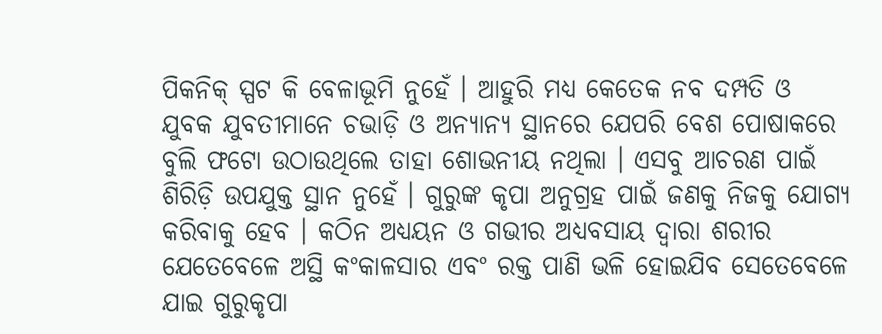ପିକନିକ୍ ସ୍ପଟ କି ବେଳାଭୂମି ନୁହେଁ । ଆହୁରି ମଧ୍ୟ କେତେକ ନବ ଦମ୍ପତି ଓ ଯୁବକ ଯୁବତୀମାନେ ଚଭାଡ଼ି ଓ ଅନ୍ୟାନ୍ୟ ସ୍ଥାନରେ ଯେପରି ବେଶ ପୋଷାକରେ ବୁଲି ଫଟୋ ଉଠାଉଥିଲେ ତାହା ଶୋଭନୀୟ ନଥିଲା । ଏସବୁ ଆଚରଣ ପାଇଁ ଶିରିଡ଼ି ଉପଯୁକ୍ତ ସ୍ଥାନ ନୁହେଁ । ଗୁରୁଙ୍କ କୃପା ଅନୁଗ୍ରହ ପାଇଁ ଜଣକୁ ନିଜକୁ ଯୋଗ୍ୟ କରିବାକୁ ହେବ । କଠିନ ଅଧ୍ୟୟନ ଓ ଗଭୀର ଅଧ୍ୟବସାୟ ଦ୍ୱାରା ଶରୀର ଯେତେବେଳେ ଅସ୍ଥି କଂକାଳସାର ଏବଂ ରକ୍ତ ପାଣି ଭଳି ହୋଇଯିବ ସେତେବେଳେ ଯାଇ ଗୁରୁକୃପା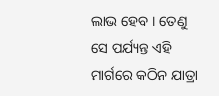ଲାଭ ହେବ । ତେଣୁ ସେ ପର୍ଯ୍ୟନ୍ତ ଏହି ମାର୍ଗରେ କଠିନ ଯାତ୍ରା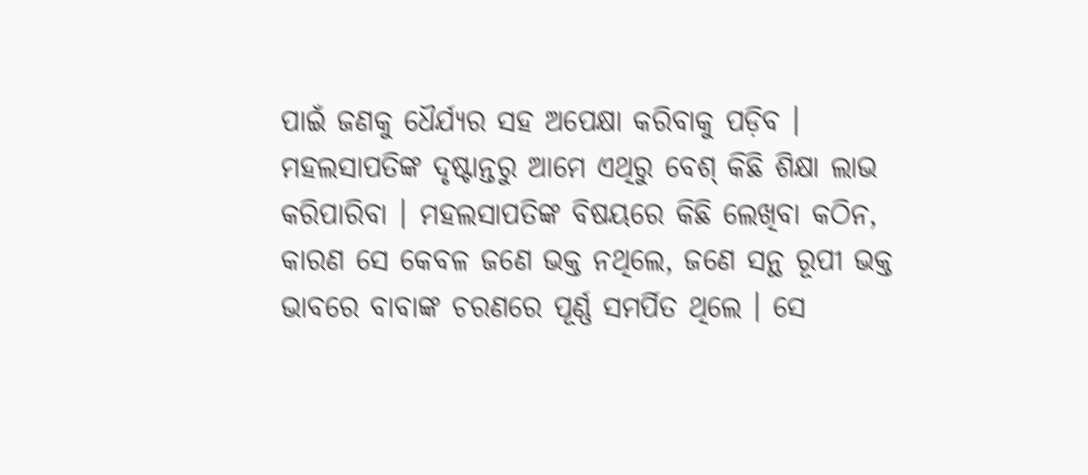ପାଇଁ ଜଣକୁ ଧୈର୍ଯ୍ୟର ସହ ଅପେକ୍ଷା କରିବାକୁ ପଡ଼ିବ ।
ମହଲସାପତିଙ୍କ ଦୃଷ୍ଟାନ୍ତରୁ ଆମେ ଏଥିରୁ ବେଶ୍ କିଛି ଶିକ୍ଷା ଲାଭ କରିପାରିବା । ମହଲସାପତିଙ୍କ ବିଷୟରେ କିଛି ଲେଖିବା କଠିନ, କାରଣ ସେ କେବଳ ଜଣେ ଭକ୍ତ ନଥିଲେ, ଜଣେ ସନ୍ଥ ରୂପୀ ଭକ୍ତ ଭାବରେ ବାବାଙ୍କ ଚରଣରେ ପୂର୍ଣ୍ଣ ସମର୍ପିତ ଥିଲେ । ସେ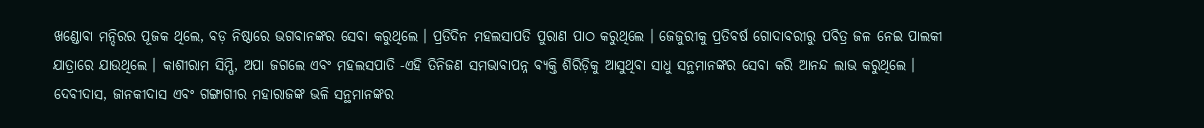ଖଣ୍ଡୋବା ମନ୍ଦିରର ପୂଜକ ଥିଲେ, ବଡ଼ ନିଷ୍ଠାରେ ଭଗବାନଙ୍କର ସେବା କରୁଥିଲେ । ପ୍ରତିଦିନ ମହଲସାପତି ପୁରାଣ ପାଠ କରୁଥିଲେ । ଜେଜୁରୀକୁ ପ୍ରତିବର୍ଷ ଗୋଦାବରୀରୁ ପବିତ୍ର ଜଳ ନେଇ ପାଲକୀ ଯାତ୍ରାରେ ଯାଉଥିଲେ । କାଶୀରାମ ସିମ୍ପି, ଅପା ଜଗଲେ ଏବଂ ମହଲସପାତି -ଏହି ତିନିଜଣ ସମଭାବାପନ୍ନ ବ୍ୟକ୍ତି ଶିରିଡ଼ିକୁ ଆସୁଥିବା ସାଧୁ ସନ୍ଥମାନଙ୍କର ସେବା କରି ଆନନ୍ଦ ଲାଭ କରୁଥିଲେ । ଦେବୀଦାସ, ଜାନକୀଦାସ ଏବଂ ଗଙ୍ଗାଗୀର ମହାରାଜଙ୍କ ଭଳି ସନ୍ଥମାନଙ୍କର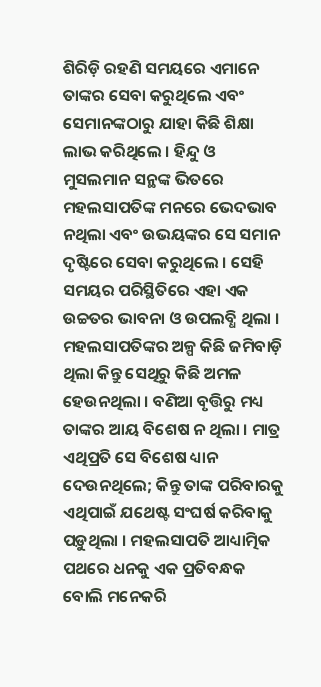ଶିରିଡ଼ି ରହଣି ସମୟରେ ଏମାନେ ତାଙ୍କର ସେବା କରୁଥିଲେ ଏବଂ ସେମାନଙ୍କଠାରୁ ଯାହା କିଛି ଶିକ୍ଷା ଲାଭ କରିଥିଲେ । ହିନ୍ଦୁ ଓ ମୁସଲମାନ ସନ୍ଥଙ୍କ ଭିତରେ ମହଲସାପତିଙ୍କ ମନରେ ଭେଦଭାବ ନଥିଲା ଏବଂ ଉଭୟଙ୍କର ସେ ସମାନ ଦୃଷ୍ଟିରେ ସେବା କରୁଥିଲେ । ସେହି ସମୟର ପରିସ୍ଥିତିରେ ଏହା ଏକ ଉଚ୍ଚତର ଭାବନା ଓ ଉପଲବ୍ଧି ଥିଲା । ମହଲସାପତିଙ୍କର ଅଳ୍ପ କିଛି ଜମିବାଡ଼ି ଥିଲା କିନ୍ତୁ ସେଥିରୁ କିଛି ଅମଳ ହେଉନଥିଲା । ବଣିଆ ବୃତ୍ତିରୁ ମଧ୍ୟ ତାଙ୍କର ଆୟ ବିଶେଷ ନ ଥିଲା । ମାତ୍ର ଏଥିପ୍ରତି ସେ ବିଶେଷ ଧ୍ୟାନ ଦେଉନଥିଲେ; କିନ୍ତୁ ତାଙ୍କ ପରିବାରକୁ ଏଥିପାଇଁ ଯଥେଷ୍ଟ ସଂଘର୍ଷ କରିବାକୁ ପଡ଼ୁଥିଲା । ମହଲସାପତି ଆଧ୍ୟାତ୍ମିକ ପଥରେ ଧନକୁ ଏକ ପ୍ରତିବନ୍ଧକ ବୋଲି ମନେକରି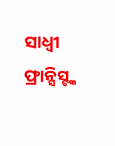ସାଧ୍ୱୀ ଫ୍ରାନ୍ସିସ୍ଙ୍କ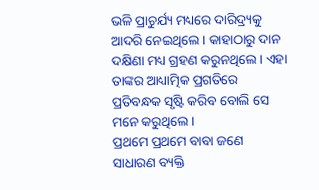ଭଳି ପ୍ରାଚୁର୍ଯ୍ୟ ମଧ୍ୟରେ ଦାରିଦ୍ର୍ୟକୁ ଆଦରି ନେଇଥିଲେ । କାହାଠାରୁ ଦାନ ଦକ୍ଷିଣା ମଧ୍ୟ ଗ୍ରହଣ କରୁନଥିଲେ । ଏହା ତାଙ୍କର ଆଧ୍ୟାତ୍ମିକ ପ୍ରଗତିରେ ପ୍ରତିବନ୍ଧକ ସୃଷ୍ଟି କରିବ ବୋଲି ସେ ମନେ କରୁଥିଲେ ।
ପ୍ରଥମେ ପ୍ରଥମେ ବାବା ଜଣେ ସାଧାରଣ ବ୍ୟକ୍ତି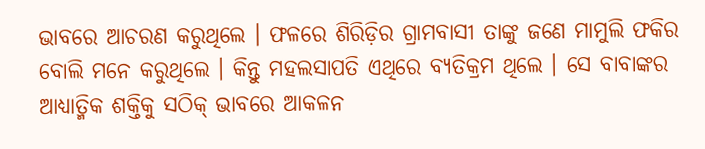ଭାବରେ ଆଚରଣ କରୁଥିଲେ । ଫଳରେ ଶିରିଡ଼ିର ଗ୍ରାମବାସୀ ତାଙ୍କୁ ଜଣେ ମାମୁଲି ଫକିର ବୋଲି ମନେ କରୁଥିଲେ । କିନ୍ତୁ ମହଲସାପତି ଏଥିରେ ବ୍ୟତିକ୍ରମ ଥିଲେ । ସେ ବାବାଙ୍କର ଆଧ୍ୟାତ୍ମିକ ଶକ୍ତିକୁ ସଠିକ୍ ଭାବରେ ଆକଳନ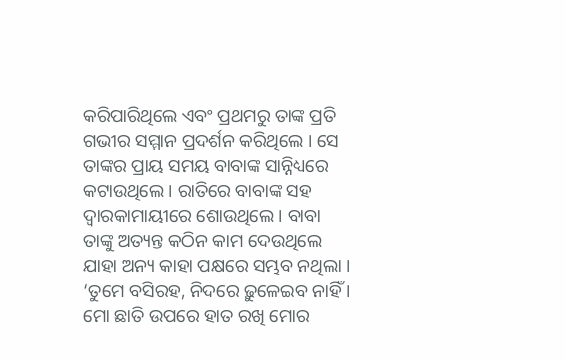କରିପାରିଥିଲେ ଏବଂ ପ୍ରଥମରୁ ତାଙ୍କ ପ୍ରତି ଗଭୀର ସମ୍ମାନ ପ୍ରଦର୍ଶନ କରିଥିଲେ । ସେ ତାଙ୍କର ପ୍ରାୟ ସମୟ ବାବାଙ୍କ ସାନ୍ନିଧ୍ୟରେ କଟାଉଥିଲେ । ରାତିରେ ବାବାଙ୍କ ସହ ଦ୍ୱାରକାମାୟୀରେ ଶୋଉଥିଲେ । ବାବା ତାଙ୍କୁ ଅତ୍ୟନ୍ତ କଠିନ କାମ ଦେଉଥିଲେ ଯାହା ଅନ୍ୟ କାହା ପକ୍ଷରେ ସମ୍ଭବ ନଥିଲା । ‘ତୁମେ ବସିରହ, ନିଦରେ ଢ଼ୁଳେଇବ ନାହିଁ । ମୋ ଛାତି ଉପରେ ହାତ ରଖି ମୋର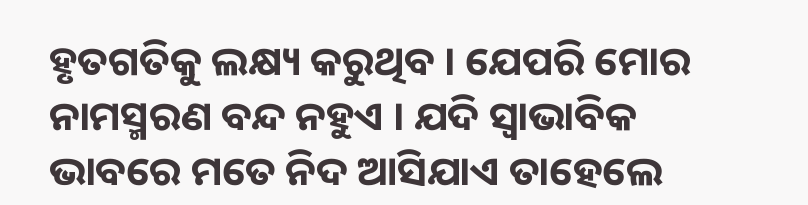ହୃତଗତିକୁ ଲକ୍ଷ୍ୟ କରୁଥିବ । ଯେପରି ମୋର ନାମସ୍ମରଣ ବନ୍ଦ ନହୁଏ । ଯଦି ସ୍ୱାଭାବିକ ଭାବରେ ମତେ ନିଦ ଆସିଯାଏ ତାହେଲେ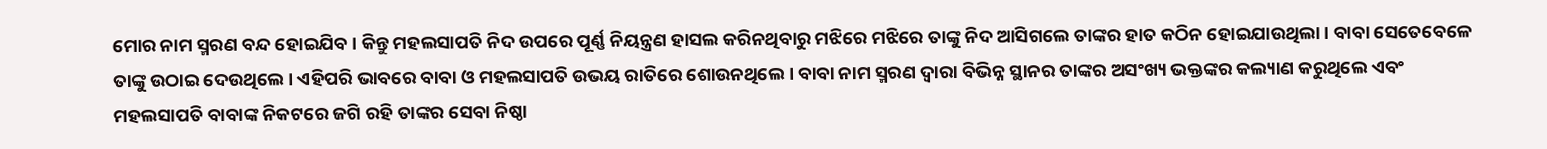ମୋର ନାମ ସ୍ମରଣ ବନ୍ଦ ହୋଇଯିବ । କିନ୍ତୁ ମହଲସାପତି ନିଦ ଉପରେ ପୂର୍ଣ୍ଣ ନିୟନ୍ତ୍ରଣ ହାସଲ କରିନଥିବାରୁ ମଝିରେ ମଝିରେ ତାଙ୍କୁ ନିଦ ଆସିଗଲେ ତାଙ୍କର ହାତ କଠିନ ହୋଇଯାଉଥିଲା । ବାବା ସେତେବେଳେ ତାଙ୍କୁ ଉଠାଇ ଦେଉଥିଲେ । ଏହିପରି ଭାବରେ ବାବା ଓ ମହଲସାପତି ଉଭୟ ରାତିରେ ଶୋଉନଥିଲେ । ବାବା ନାମ ସ୍ମରଣ ଦ୍ୱାରା ବିଭିନ୍ନ ସ୍ଥାନର ତାଙ୍କର ଅସଂଖ୍ୟ ଭକ୍ତଙ୍କର କଲ୍ୟାଣ କରୁଥିଲେ ଏବଂ ମହଲସାପତି ବାବାଙ୍କ ନିକଟରେ ଜଗି ରହି ତାଙ୍କର ସେବା ନିଷ୍ଠା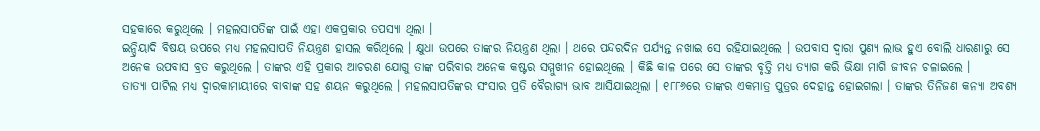ସହକାରେ କରୁଥିଲେ । ମହଲସାପତିଙ୍କ ପାଇଁ ଏହା ଏକପ୍ରକାର ତପସ୍ୟା ଥିଲା ।
ଇନ୍ଦ୍ରିୟାଦି ବିଷୟ ଉପରେ ମଧ୍ୟ ମହଲସାପତି ନିୟନ୍ତ୍ରଣ ହାସଲ କରିଥିଲେ । କ୍ଷୁଧା ଉପରେ ତାଙ୍କର ନିୟନ୍ତ୍ରଣ ଥିଲା । ଥରେ ପନ୍ଦରଦିନ ପର୍ଯ୍ୟନ୍ତ ନଖାଇ ସେ ରହିଯାଇଥିଲେ । ଉପବାସ ଦ୍ୱାରା ପୁଣ୍ୟ ଲାଭ ହୁଏ ବୋଲି ଧାରଣାରୁ ସେ ଅନେକ ଉପବାସ ବ୍ରତ କରୁଥିଲେ । ତାଙ୍କର ଏହି ପ୍ରକାର ଆଚରଣ ଯୋଗୁ ତାଙ୍କ ପରିବାର ଅନେକ କଷ୍ଟର ସମ୍ମୁଖୀନ ହୋଇଥିଲେ । କିଛି କାଳ ପରେ ସେ ତାଙ୍କର ବୃତ୍ତି ମଧ୍ୟ ତ୍ୟାଗ କରି ଭିକ୍ଷା ମାଗି ଜୀବନ ଚଳାଇଲେ ।
ତାତ୍ୟା ପାଟିଲ ମଧ୍ୟ ଦ୍ୱାରକାମାୟୀରେ ବାବାଙ୍କ ସହ ଶୟନ କରୁଥିଲେ । ମହଲସାପତିଙ୍କର ସଂସାର ପ୍ରତି ବୈରାଗ୍ୟ ଭାବ ଆସିଯାଇଥିଲା । ୧୮୮୬ରେ ତାଙ୍କର ଏକମାତ୍ର ପୁତ୍ରର ଦେହାନ୍ତ ହୋଇଗଲା । ତାଙ୍କର ତିନିଜଣ କନ୍ୟା ଅବଶ୍ୟ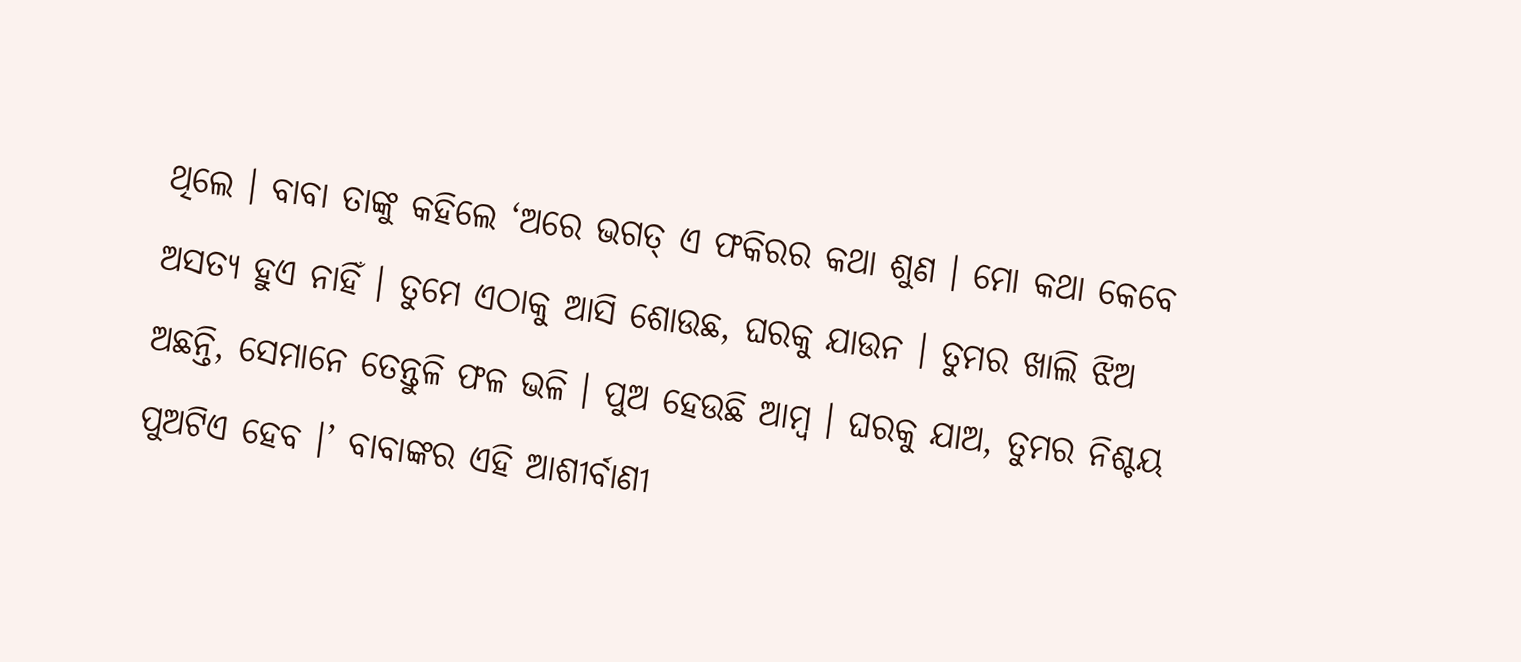ଥିଲେ । ବାବା ତାଙ୍କୁ କହିଲେ ‘ଅରେ ଭଗତ୍ ଏ ଫକିରର କଥା ଶୁଣ । ମୋ କଥା କେବେ ଅସତ୍ୟ ହୁଏ ନାହିଁ । ତୁମେ ଏଠାକୁ ଆସି ଶୋଉଛ, ଘରକୁ ଯାଉନ । ତୁମର ଖାଲି ଝିଅ ଅଛନ୍ତି, ସେମାନେ ତେନ୍ତୁଳି ଫଳ ଭଳି । ପୁଅ ହେଉଛି ଆମ୍ବ । ଘରକୁ ଯାଅ, ତୁମର ନିଶ୍ଚୟ ପୁଅଟିଏ ହେବ ।’ ବାବାଙ୍କର ଏହି ଆଶୀର୍ବାଣୀ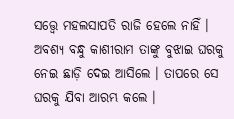ସତ୍ତ୍ୱେ ମହଲସାପତି ରାଜି ହେଲେ ନାହିଁ । ଅବଶ୍ୟ ବନ୍ଧୁ କାଶୀରାମ ତାଙ୍କୁ ବୁଝାଇ ଘରକୁ ନେଇ ଛାଡ଼ି ଦେଇ ଆସିଲେ । ତାପରେ ସେ ଘରକୁ ଯିବା ଆରମ୍ଭ କଲେ ।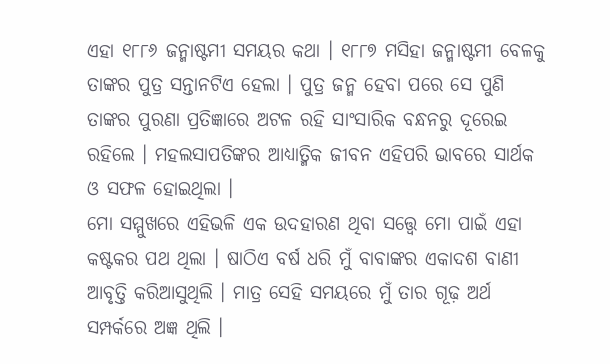ଏହା ୧୮୮୬ ଜନ୍ମାଷ୍ଟମୀ ସମୟର କଥା । ୧୮୮୭ ମସିହା ଜନ୍ମାଷ୍ଟମୀ ବେଳକୁ ତାଙ୍କର ପୁତ୍ର ସନ୍ତାନଟିଏ ହେଲା । ପୁତ୍ର ଜନ୍ମ ହେବା ପରେ ସେ ପୁଣି ତାଙ୍କର ପୁରଣା ପ୍ରତିଜ୍ଞାରେ ଅଟଳ ରହି ସାଂସାରିକ ବନ୍ଧନରୁ ଦୂରେଇ ରହିଲେ । ମହଲସାପତିଙ୍କର ଆଧ୍ୟାତ୍ମିକ ଜୀବନ ଏହିପରି ଭାବରେ ସାର୍ଥକ ଓ ସଫଳ ହୋଇଥିଲା ।
ମୋ ସମ୍ମୁଖରେ ଏହିଭଳି ଏକ ଉଦହାରଣ ଥିବା ସତ୍ତ୍ୱେ ମୋ ପାଇଁ ଏହା କଷ୍ଟକର ପଥ ଥିଲା । ଷାଠିଏ ବର୍ଷ ଧରି ମୁଁ ବାବାଙ୍କର ଏକାଦଶ ବାଣୀ ଆବୃତ୍ତି କରିଆସୁଥିଲି । ମାତ୍ର ସେହି ସମୟରେ ମୁଁ ତାର ଗୂଢ଼ ଅର୍ଥ ସମ୍ପର୍କରେ ଅଜ୍ଞ ଥିଲି ।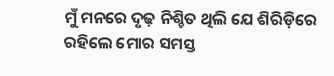ମୁଁ ମନରେ ଦୃଢ଼ ନିଶ୍ଚିତ ଥିଲି ଯେ ଶିରିଡ଼ିରେ ରହିଲେ ମୋର ସମସ୍ତ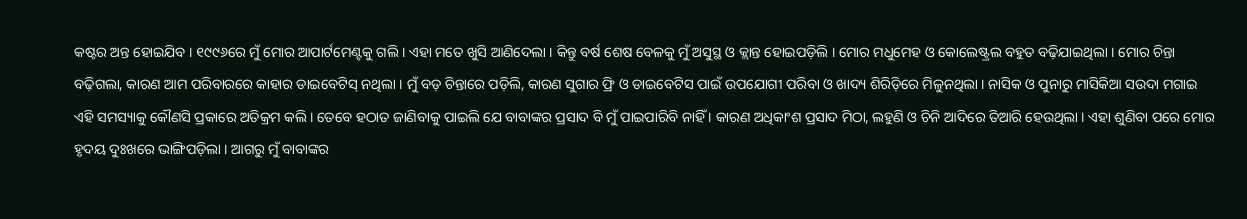କଷ୍ଟର ଅନ୍ତ ହୋଇଯିବ । ୧୯୯୬ରେ ମୁଁ ମୋର ଆପାର୍ଟମେଣ୍ଟକୁ ଗଲି । ଏହା ମତେ ଖୁସି ଆଣିଦେଲା । କିନ୍ତୁ ବର୍ଷ ଶେଷ ବେଳକୁ ମୁଁ ଅସୁସ୍ଥ ଓ କ୍ଲାନ୍ତ ହୋଇପଡ଼ିଲି । ମୋର ମଧୁମେହ ଓ କୋଲେଷ୍ଟ୍ରଲ ବହୁତ ବଢ଼ିଯାଇଥିଲା । ମୋର ଚିନ୍ତା ବଢ଼ିଗଲା, କାରଣ ଆମ ପରିବାରରେ କାହାର ଡାଇବେଟିସ୍ ନଥିଲା । ମୁଁ ବଡ଼ ଚିନ୍ତାରେ ପଡ଼ିଲି, କାରଣ ସୁଗାର ଫ୍ରି ଓ ଡାଇବେଟିସ ପାଇଁ ଉପଯୋଗୀ ପରିବା ଓ ଖାଦ୍ୟ ଶିରିଡ଼ିରେ ମିଳୁନଥିଲା । ନାସିକ ଓ ପୁନାରୁ ମାସିକିଆ ସଉଦା ମଗାଇ ଏହି ସମସ୍ୟାକୁ କୌଣସି ପ୍ରକାରେ ଅତିକ୍ରମ କଲି । ତେବେ ହଠାତ ଜାଣିବାକୁ ପାଇଲି ଯେ ବାବାଙ୍କର ପ୍ରସାଦ ବି ମୁଁ ପାଇପାରିବି ନାହିଁ । କାରଣ ଅଧିକାଂଶ ପ୍ରସାଦ ମିଠା, ଲହୁଣି ଓ ଚିନି ଆଦିରେ ତିଆରି ହେଉଥିଲା । ଏହା ଶୁଣିବା ପରେ ମୋର ହୃଦୟ ଦୁଃଖରେ ଭାଙ୍ଗିପଡ଼ିଲା । ଆଗରୁ ମୁଁ ବାବାଙ୍କର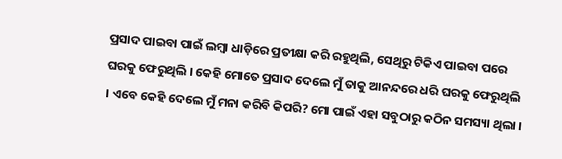ପ୍ରସାଦ ପାଇବା ପାଇଁ ଲମ୍ବା ଧାଡ଼ିରେ ପ୍ରତୀକ୍ଷା କରି ରହୁଥିଲି, ସେଥିରୁ ଟିକିଏ ପାଇବା ପରେ ଘରକୁ ଫେରୁଥିଲି । କେହି ମୋତେ ପ୍ରସାଦ ଦେଲେ ମୁଁ ତାକୁ ଆନନ୍ଦରେ ଧରି ଘରକୁ ଫେରୁଥିଲି । ଏବେ କେହି ଦେଲେ ମୁଁ ମନା କରିବି କିପରି? ମୋ ପାଇଁ ଏହା ସବୁଠାରୁ କଠିନ ସମସ୍ୟା ଥିଲା ।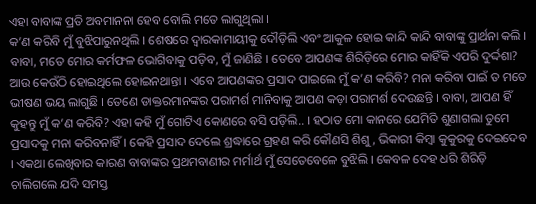ଏହା ବାବାଙ୍କ ପ୍ରତି ଅବମାନନା ହେବ ବୋଲି ମତେ ଲାଗୁଥିଲା ।
କ’ଣ କରିବି ମୁଁ ବୁଝିପାରୁନଥିଲି । ଶେଷରେ ଦ୍ୱାରକାମାୟୀକୁ ଦୌଡ଼ିଲି ଏବଂ ଆକୁଳ ହୋଇ କାନ୍ଦି କାନ୍ଦି ବାବାଙ୍କୁ ପ୍ରାର୍ଥନା କଲି । ବାବା, ମତେ ମୋର କର୍ମଫଳ ଭୋଗିବାକୁ ପଡ଼ିବ, ମୁଁ ଜାଣିଛି । ତେବେ ଆପଣଙ୍କ ଶିରିଡ଼ିରେ ମୋର କାହିଁକି ଏପରି ଦୁର୍ଦ୍ଦଶା? ଆଉ କେଉଁଠି ହୋଇଥିଲେ ହୋଇନଥାନ୍ତା । ଏବେ ଆପଣଙ୍କର ପ୍ରସାଦ ପାଇଲେ ମୁଁ କ’ଣ କରିବି? ମନା କରିବା ପାଇଁ ତ ମତେ ଭୀଷଣ ଭୟ ଲାଗୁଛି । ତେଣେ ଡାକ୍ତରମାନଙ୍କର ପରାମର୍ଶ ମାନିବାକୁ ଆପଣ କଡ଼ା ପରାମର୍ଶ ଦେଉଛନ୍ତି । ବାବା, ଆପଣ ହିଁ କୁହନ୍ତୁ ମୁଁ କ’ଣ କରିବି? ଏହା କହି ମୁଁ ଗୋଟିଏ କୋଣରେ ବସି ପଡ଼ିଲି.. । ହଠାତ ମୋ କାନରେ ଯେମିତି ଶୁଣାଗଲା ତୁମେ ପ୍ରସାଦକୁ ମନା କରିବନାହିଁ । କେହି ପ୍ରସାଦ ଦେଲେ ଶ୍ରଦ୍ଧାରେ ଗ୍ରହଣ କରି କୌଣସି ଶିଶୁ, ଭିକାରୀ କିମ୍ବା କୁକୁରକୁ ଦେଇଦେବ । ଏକଥା ଲେଖିବାର କାରଣ ବାବାଙ୍କର ପ୍ରଥମବାଣୀର ମର୍ମାର୍ଥ ମୁଁ ସେତେବେଳେ ବୁଝିଲି । କେବଳ ଦେହ ଧରି ଶିରିଡ଼ି ଚାଲିଗଲେ ଯଦି ସମସ୍ତ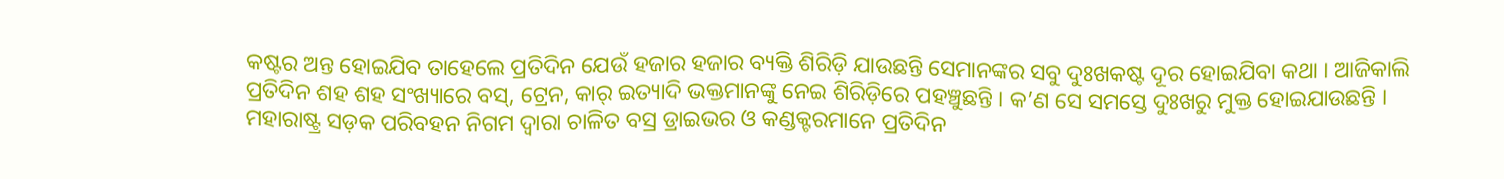କଷ୍ଟର ଅନ୍ତ ହୋଇଯିବ ତାହେଲେ ପ୍ରତିଦିନ ଯେଉଁ ହଜାର ହଜାର ବ୍ୟକ୍ତି ଶିରିଡ଼ି ଯାଉଛନ୍ତି ସେମାନଙ୍କର ସବୁ ଦୁଃଖକଷ୍ଟ ଦୂର ହୋଇଯିବା କଥା । ଆଜିକାଲି ପ୍ରତିଦିନ ଶହ ଶହ ସଂଖ୍ୟାରେ ବସ୍, ଟ୍ରେନ, କାର୍ ଇତ୍ୟାଦି ଭକ୍ତମାନଙ୍କୁ ନେଇ ଶିରିଡ଼ିରେ ପହଞ୍ଚୁଛନ୍ତି । କ’ଣ ସେ ସମସ୍ତେ ଦୁଃଖରୁ ମୁକ୍ତ ହୋଇଯାଉଛନ୍ତି । ମହାରାଷ୍ଟ୍ର ସଡ଼କ ପରିବହନ ନିଗମ ଦ୍ୱାରା ଚାଳିତ ବସ୍ର ଡ୍ରାଇଭର ଓ କଣ୍ଡକ୍ଟରମାନେ ପ୍ରତିଦିନ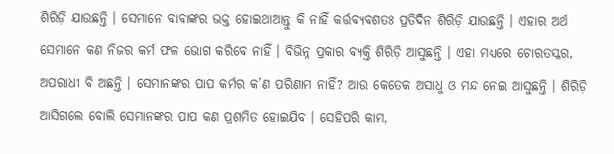ଶିରିଡ଼ି ଯାଉଛନ୍ତି । ସେମାନେ ବାବାଙ୍କର ଭକ୍ତ ହୋଇଥାଆନ୍ତୁ କି ନାହିଁ କର୍ତ୍ତବ୍ୟବଶତଃ ପ୍ରତିଦିନ ଶିରିଡ଼ି ଯାଉଛନ୍ତି । ଏହାର ଅର୍ଥ ସେମାନେ କଣ ନିଜର କର୍ମ ଫଳ ଭୋଗ କରିବେ ନାହିଁ । ବିଭିନ୍ନ ପ୍ରକାର ବ୍ୟକ୍ତି ଶିରିଡ଼ି ଆସୁଛନ୍ତି । ଏହା ମଧ୍ୟରେ ଚୋରତସ୍କର, ଅପରାଧୀ ବି ଅଛନ୍ତି । ସେମାନଙ୍କର ପାପ କର୍ମର କ’ଣ ପରିଣାମ ନାହିଁ? ଆଉ କେତେକ ଅସାଧୁ ଓ ମନ୍ଦ ନେଇ ଆସୁଛନ୍ତି । ଶିରିଡ଼ି ଆସିଗଲେ ବୋଲି ସେମାନଙ୍କର ପାପ କଣ ପ୍ରଶମିତ ହୋଇଯିବ । ସେହିପରି କାମ,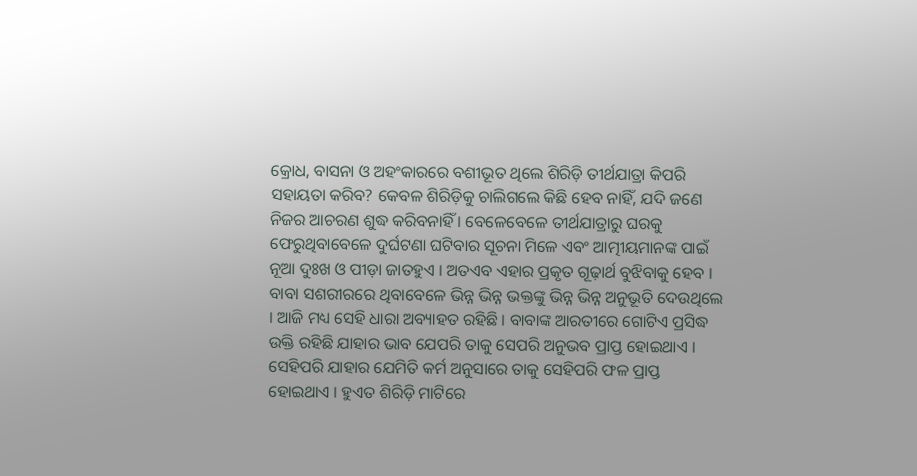କ୍ରୋଧ, ବାସନା ଓ ଅହଂକାରରେ ବଶୀଭୂତ ଥିଲେ ଶିରିଡ଼ି ତୀର୍ଥଯାତ୍ରା କିପରି ସହାୟତା କରିବ? କେବଳ ଶିରିଡ଼ିକୁ ଚାଲିଗଲେ କିଛି ହେବ ନାହିଁ, ଯଦି ଜଣେ ନିଜର ଆଚରଣ ଶୁଦ୍ଧ କରିବନାହିଁ । ବେଳେବେଳେ ତୀର୍ଥଯାତ୍ରାରୁ ଘରକୁ ଫେରୁଥିବାବେଳେ ଦୁର୍ଘଟଣା ଘଟିବାର ସୂଚନା ମିଳେ ଏବଂ ଆତ୍ମୀୟମାନଙ୍କ ପାଇଁ ନୂଆ ଦୁଃଖ ଓ ପୀଡ଼ା ଜାତହୁଏ । ଅତଏବ ଏହାର ପ୍ରକୃତ ଗୂଢ଼ାର୍ଥ ବୁଝିବାକୁ ହେବ । ବାବା ସଶରୀରରେ ଥିବାବେଳେ ଭିନ୍ନ ଭିନ୍ନ ଭକ୍ତଙ୍କୁ ଭିନ୍ନ ଭିନ୍ନ ଅନୁଭୂତି ଦେଉଥିଲେ । ଆଜି ମଧ୍ୟ ସେହି ଧାରା ଅବ୍ୟାହତ ରହିଛି । ବାବାଙ୍କ ଆରତୀରେ ଗୋଟିଏ ପ୍ରସିଦ୍ଧ ଉକ୍ତି ରହିଛି ଯାହାର ଭାବ ଯେପରି ତାକୁ ସେପରି ଅନୁଭବ ପ୍ରାପ୍ତ ହୋଇଥାଏ । ସେହିପରି ଯାହାର ଯେମିତି କର୍ମ ଅନୁସାରେ ତାକୁ ସେହିପରି ଫଳ ପ୍ରାପ୍ତ ହୋଇଥାଏ । ହୁଏତ ଶିରିଡ଼ି ମାଟିରେ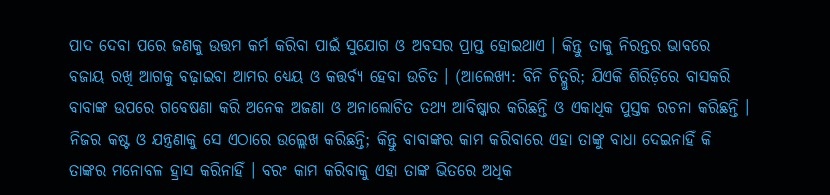ପାଦ ଦେବା ପରେ ଜଣକୁ ଉତ୍ତମ କର୍ମ କରିବା ପାଇଁ ସୁଯୋଗ ଓ ଅବସର ପ୍ରାପ୍ତ ହୋଇଥାଏ । କିନ୍ତୁ ତାକୁ ନିରନ୍ତର ଭାବରେ ବଜାୟ ରଖି ଆଗକୁ ବଢ଼ାଇବା ଆମର ଧ୍ୟେୟ ଓ କତ୍ତର୍ବ୍ୟ ହେବା ଉଚିତ । (ଆଲେଖ୍ୟ: ବିନି ଚିତ୍ଲୁରି; ଯିଏକି ଶିରିଡ଼ିରେ ବାସକରି ବାବାଙ୍କ ଉପରେ ଗବେଷଣା କରି ଅନେକ ଅଜଣା ଓ ଅନାଲୋଚିତ ତଥ୍ୟ ଆବିଷ୍କାର କରିଛନ୍ତି ଓ ଏକାଧିକ ପୁସ୍ତକ ରଚନା କରିଛନ୍ତି । ନିଜର କଷ୍ଟ ଓ ଯନ୍ତ୍ରଣାକୁ ସେ ଏଠାରେ ଉଲ୍ଲେଖ କରିଛନ୍ତି; କିନ୍ତୁ ବାବାଙ୍କର କାମ କରିବାରେ ଏହା ତାଙ୍କୁ ବାଧା ଦେଇନାହିଁ କି ତାଙ୍କର ମନୋବଳ ହ୍ରାସ କରିନାହିଁ । ବରଂ କାମ କରିବାକୁ ଏହା ତାଙ୍କ ଭିତରେ ଅଧିକ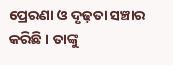ପ୍ରେରଣା ଓ ଦୃଢ଼ତା ସଞ୍ଚାର କରିଛି । ତାଙ୍କୁ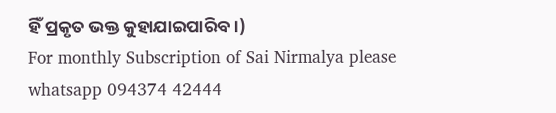ହିଁ ପ୍ରକୃତ ଭକ୍ତ କୁହାଯାଇପାରିବ ।)
For monthly Subscription of Sai Nirmalya please whatsapp 094374 42444